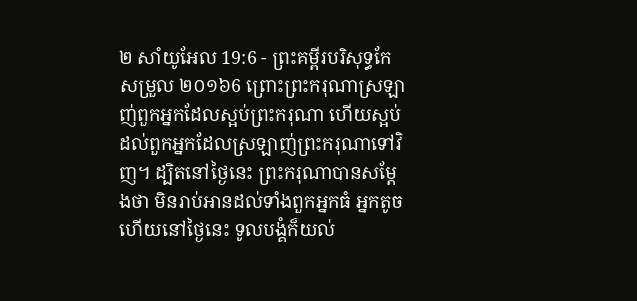២ សាំយូអែល 19:6 - ព្រះគម្ពីរបរិសុទ្ធកែសម្រួល ២០១៦6 ព្រោះព្រះករុណាស្រឡាញ់ពួកអ្នកដែលស្អប់ព្រះករុណា ហើយស្អប់ដល់ពួកអ្នកដែលស្រឡាញ់ព្រះករុណាទៅវិញ។ ដ្បិតនៅថ្ងៃនេះ ព្រះករុណាបានសម្ដែងថា មិនរាប់អានដល់ទាំងពួកអ្នកធំ អ្នកតូច ហើយនៅថ្ងៃនេះ ទូលបង្គំក៏យល់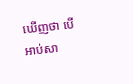ឃើញថា បើអាប់សា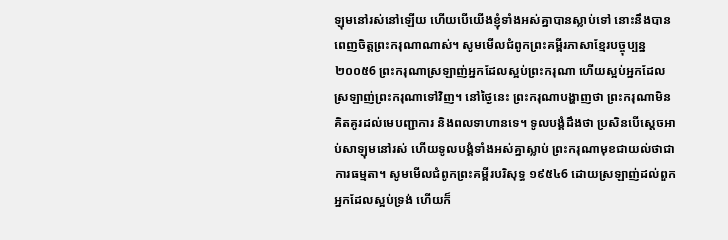ឡុមនៅរស់នៅឡើយ ហើយបើយើងខ្ញុំទាំងអស់គ្នាបានស្លាប់ទៅ នោះនឹងបានពេញចិត្តព្រះករុណាណាស់។ សូមមើលជំពូកព្រះគម្ពីរភាសាខ្មែរបច្ចុប្បន្ន ២០០៥6 ព្រះករុណាស្រឡាញ់អ្នកដែលស្អប់ព្រះករុណា ហើយស្អប់អ្នកដែលស្រឡាញ់ព្រះករុណាទៅវិញ។ នៅថ្ងៃនេះ ព្រះករុណាបង្ហាញថា ព្រះករុណាមិនគិតគូរដល់មេបញ្ជាការ និងពលទាហានទេ។ ទូលបង្គំដឹងថា ប្រសិនបើស្ដេចអាប់សាឡុមនៅរស់ ហើយទូលបង្គំទាំងអស់គ្នាស្លាប់ ព្រះករុណាមុខជាយល់ថាជាការធម្មតា។ សូមមើលជំពូកព្រះគម្ពីរបរិសុទ្ធ ១៩៥៤6 ដោយស្រឡាញ់ដល់ពួកអ្នកដែលស្អប់ទ្រង់ ហើយក៏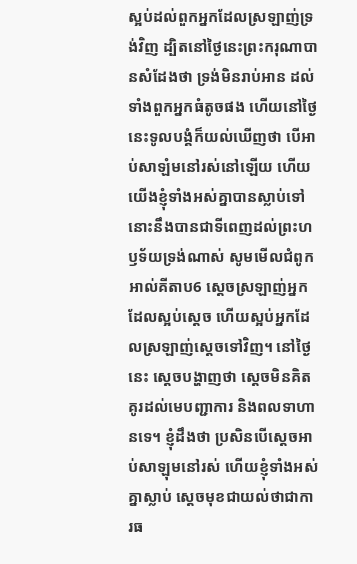ស្អប់ដល់ពួកអ្នកដែលស្រឡាញ់ទ្រង់វិញ ដ្បិតនៅថ្ងៃនេះព្រះករុណាបានសំដែងថា ទ្រង់មិនរាប់អាន ដល់ទាំងពួកអ្នកធំតូចផង ហើយនៅថ្ងៃនេះទូលបង្គំក៏យល់ឃើញថា បើអាប់សាឡំមនៅរស់នៅឡើយ ហើយយើងខ្ញុំទាំងអស់គ្នាបានស្លាប់ទៅ នោះនឹងបានជាទីពេញដល់ព្រះហឫទ័យទ្រង់ណាស់ សូមមើលជំពូកអាល់គីតាប6 ស្តេចស្រឡាញ់អ្នកដែលស្អប់ស្តេច ហើយស្អប់អ្នកដែលស្រឡាញ់ស្តេចទៅវិញ។ នៅថ្ងៃនេះ ស្តេចបង្ហាញថា ស្តេចមិនគិតគូរដល់មេបញ្ជាការ និងពលទាហានទេ។ ខ្ញុំដឹងថា ប្រសិនបើស្តេចអាប់សាឡុមនៅរស់ ហើយខ្ញុំទាំងអស់គ្នាស្លាប់ ស្តេចមុខជាយល់ថាជាការធ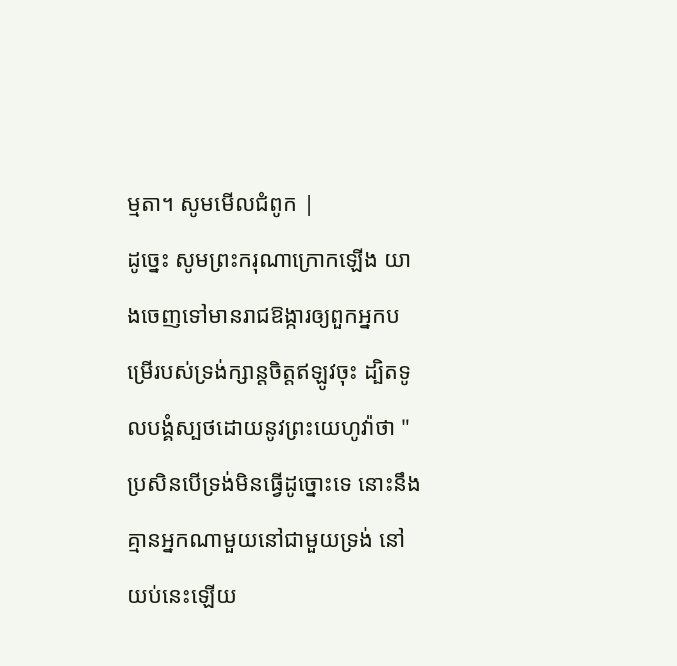ម្មតា។ សូមមើលជំពូក |
ដូច្នេះ សូមព្រះករុណាក្រោកឡើង យាងចេញទៅមានរាជឱង្ការឲ្យពួកអ្នកបម្រើរបស់ទ្រង់ក្សាន្តចិត្តឥឡូវចុះ ដ្បិតទូលបង្គំស្បថដោយនូវព្រះយេហូវ៉ាថា "ប្រសិនបើទ្រង់មិនធ្វើដូច្នោះទេ នោះនឹងគ្មានអ្នកណាមួយនៅជាមួយទ្រង់ នៅយប់នេះឡើយ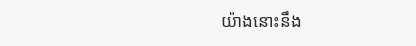យ៉ាងនោះនឹង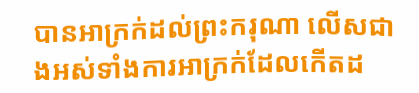បានអាក្រក់ដល់ព្រះករុណា លើសជាងអស់ទាំងការអាក្រក់ដែលកើតដ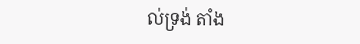ល់ទ្រង់ តាំង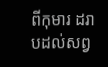ពីកុមារ ដរាបដល់សព្វ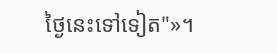ថ្ងៃនេះទៅទៀត"»។